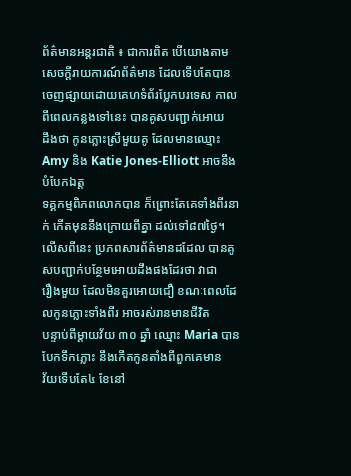ព័ត៌មានអន្តរជាតិ ៖ ជាការពិត បើយោងតាមសេចក្តីរាយការណ៍ព័ត៌មាន ដែលទើបតែបាន
ចេញផ្សាយដោយគេហទំព័រប្លែកបរទេស កាលពីពេលកន្លងទៅនេះ បានគូសបញ្ជាក់អោយ
ដឹងថា កូនភ្លោះស្រីមួយគូ ដែលមានឈ្មោះ Amy និង Katie Jones-Elliott អាចនឹងបំបែកឯត្ត
ទគ្គកម្មពិភពលោកបាន ក៏ព្រោះតែគេទាំងពីរនាក់ កើតមុននឹងក្រោយពីគ្នា ដល់ទៅ៨៧ថ្ងៃ។
លើសពីនេះ ប្រភពសារព័ត៌មានដដែល បានគូសបញ្ជាក់បន្ថែមអោយដឹងផងដែរថា វាជា
រឿងមួយ ដែលមិនគួរអោយជឿ ខណៈពេលដែលកូនភ្លោះទាំងពីរ អាចរស់រានមានជីវិត
បន្ទាប់ពីម្តាយវ័យ ៣០ ឆ្នាំ ឈ្មោះ Maria បានបែកទឹកភ្លោះ នឹងកើតកូនតាំងពីពួកគេមាន
វ័យទើបតែ៤ ខែនៅ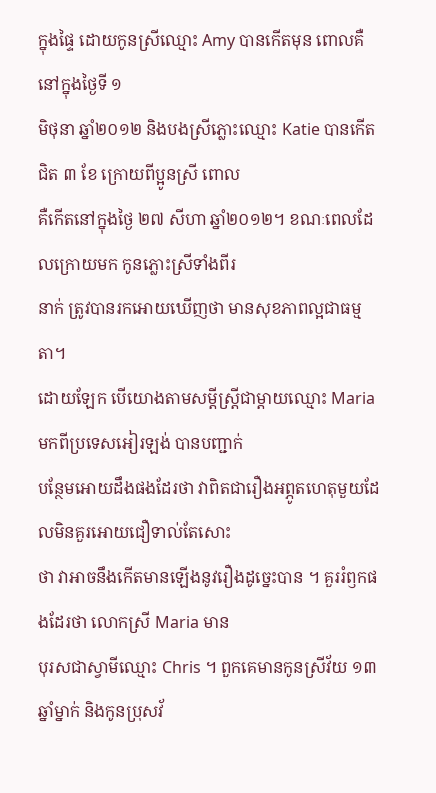ក្នុងផ្ទៃ ដោយកូនស្រីឈ្មោះ Amy បានកើតមុន ពោលគឺ នៅក្នុងថ្ងៃទី ១
មិថុនា ឆ្នាំ២០១២ និងបងស្រីភ្លោះឈ្មោះ Katie បានកើតជិត ៣ ខែ ក្រោយពីប្អូនស្រី ពោល
គឺកើតនៅក្នុងថ្ងៃ ២៧ សីហា ឆ្នាំ២០១២។ ខណៈពេលដែលក្រោយមក កូនភ្លោះស្រីទាំងពីរ
នាក់ ត្រូវបានរកអោយឃើញថា មានសុខភាពល្អជាធម្មតា។
ដោយឡែក បើយោងតាមសម្តីស្រ្តីជាម្តាយឈ្មោះ Maria មកពីប្រទេសអៀរឡង់ បានបញ្ជាក់
បន្ថែមអោយដឹងផងដែរថា វាពិតជារឿងអព្ភូតហេតុមួយដែលមិនគួរអោយជឿទាល់តែសោះ
ថា វាអាចនឹងកើតមានឡើងនូវរឿងដូច្នេះបាន ។ គួររំឭកផងដែរថា លោកស្រី Maria មាន
បុរសជាស្វាមីឈ្មោះ Chris ។ ពួកគេមានកូនស្រីវ័យ ១៣ ឆ្នាំម្នាក់ និងកូនប្រុសវ័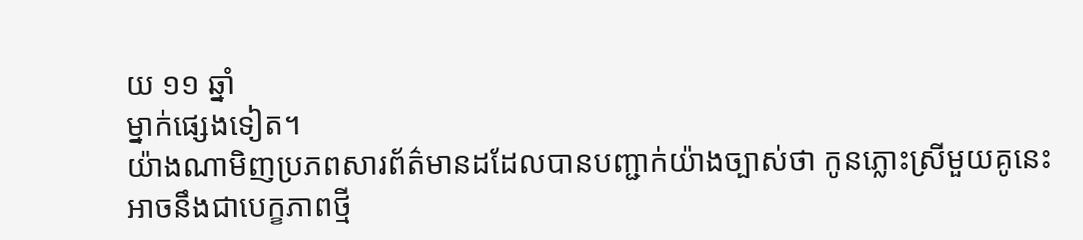យ ១១ ឆ្នាំ
ម្នាក់ផ្សេងទៀត។
យ៉ាងណាមិញប្រភពសារព័ត៌មានដដែលបានបញ្ជាក់យ៉ាងច្បាស់ថា កូនភ្លោះស្រីមួយគូនេះ
អាចនឹងជាបេក្ខភាពថ្មី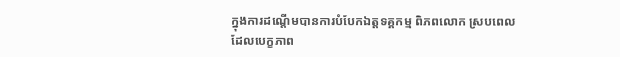ក្នុងការដណ្តើមបានការបំបែកឯត្តទគ្គកម្ម ពិភពលោក ស្របពេល
ដែលបេក្ខភាព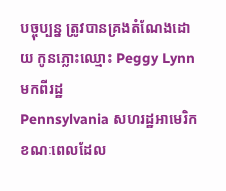បច្ចុប្បន្ន ត្រូវបានគ្រងតំណែងដោយ កូនភ្លោះឈ្មោះ Peggy Lynn មកពីរដ្ឋ
Pennsylvania សហរដ្ឋអាមេរិក ខណៈពេលដែល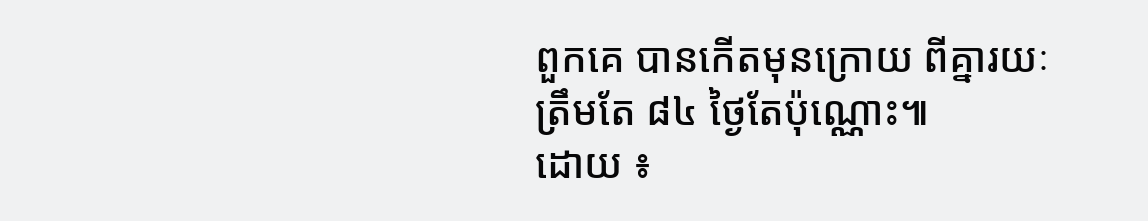ពួកគេ បានកើតមុនក្រោយ ពីគ្នារយៈ
ត្រឹមតែ ៨៤ ថ្ងៃតែប៉ុណ្ណោះ៕
ដោយ ៖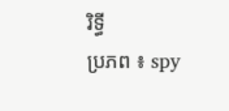រិទ្ធី
ប្រភព ៖ spy